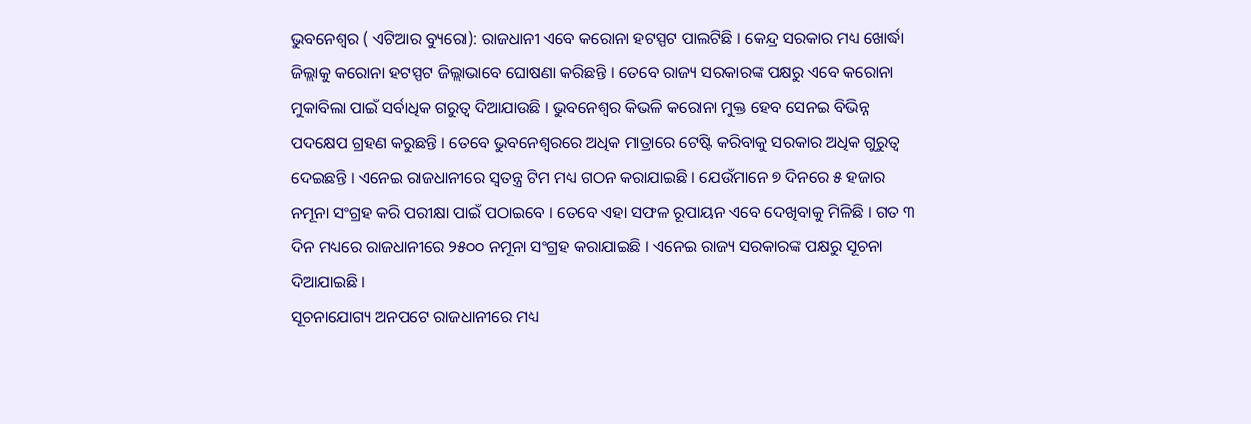ଭୁବନେଶ୍ୱର ( ଏଟିଆର ବ୍ୟୁରୋ): ରାଜଧାନୀ ଏବେ କରୋନା ହଟସ୍ପଟ ପାଲଟିଛି । କେନ୍ଦ୍ର ସରକାର ମଧ୍ୟ ଖୋର୍ଦ୍ଧା ଜିଲ୍ଲାକୁ କରୋନା ହଟସ୍ପଟ ଜିଲ୍ଲାଭାବେ ଘୋଷଣା କରିଛନ୍ତି । ତେବେ ରାଜ୍ୟ ସରକାରଙ୍କ ପକ୍ଷରୁ ଏବେ କରୋନା ମୁକାବିଲା ପାଇଁ ସର୍ବାଧିକ ଗରୁତ୍ୱ ଦିଆଯାଉଛି । ଭୁବନେଶ୍ୱର କିଭଳି କରୋନା ମୁକ୍ତ ହେବ ସେନଇ ବିଭିନ୍ନ ପଦକ୍ଷେପ ଗ୍ରହଣ କରୁଛନ୍ତି । ତେବେ ଭୁବନେଶ୍ୱରରେ ଅଧିକ ମାତ୍ରାରେ ଟେଷ୍ଟି କରିବାକୁ ସରକାର ଅଧିକ ଗୁରୁତ୍ୱ ଦେଇଛନ୍ତି । ଏନେଇ ରାଜଧାନୀରେ ସ୍ୱତନ୍ତ୍ର ଟିମ ମଧ୍ୟ ଗଠନ କରାଯାଇଛି । ଯେଉଁମାନେ ୭ ଦିନରେ ୫ ହଜାର ନମୂନା ସଂଗ୍ରହ କରି ପରୀକ୍ଷା ପାଇଁ ପଠାଇବେ । ତେବେ ଏହା ସଫଳ ରୂପାୟନ ଏବେ ଦେଖିବାକୁ ମିଳିଛି । ଗତ ୩ ଦିନ ମଧ୍ୟରେ ରାଜଧାନୀରେ ୨୫୦୦ ନମୂନା ସଂଗ୍ରହ କରାଯାଇଛି । ଏନେଇ ରାଜ୍ୟ ସରକାରଙ୍କ ପକ୍ଷରୁ ସୂଚନା ଦିଆଯାଇଛି ।
ସୂଚନାଯୋଗ୍ୟ ଅନପଟେ ରାଜଧାନୀରେ ମଧ୍ୟ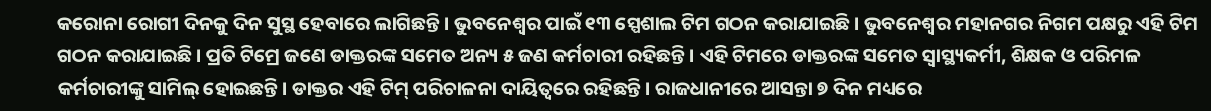କରୋନା ରୋଗୀ ଦିନକୁ ଦିନ ସୁସ୍ଥ ହେବାରେ ଲାଗିଛନ୍ତି । ଭୁବନେଶ୍ୱର ପାଇଁ ୧୩ ସ୍ପେଶାଲ ଟିମ ଗଠନ କରାଯାଇଛି । ଭୁବନେଶ୍ୱର ମହାନଗର ନିଗମ ପକ୍ଷରୁ ଏହି ଟିମ ଗଠନ କରାଯାଇଛି । ପ୍ରତି ଟିମ୍ରେ ଜଣେ ଡାକ୍ତରଙ୍କ ସମେତ ଅନ୍ୟ ୫ ଜଣ କର୍ମଚାରୀ ରହିଛନ୍ତି । ଏହି ଟିମରେ ଡାକ୍ତରଙ୍କ ସମେତ ସ୍ୱାସ୍ଥ୍ୟକର୍ମୀ, ଶିକ୍ଷକ ଓ ପରିମଳ କର୍ମଚାରୀଙ୍କୁ ସାମିଲ୍ ହୋଇଛନ୍ତି। ଡାକ୍ତର ଏହି ଟିମ୍ ପରିଚାଳନା ଦାୟିତ୍ବରେ ରହିଛନ୍ତି । ରାଜଧାନୀରେ ଆସନ୍ତା ୭ ଦିନ ମଧ୍ୟରେ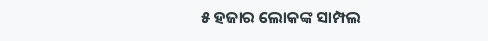୫ ହଜାର ଲୋକଙ୍କ ସାମ୍ପଲ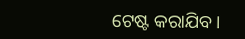ଟେଷ୍ଟ କରାଯିବ ।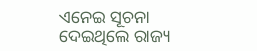ଏନେଇ ସୂଚନା ଦେଇଥିଲେ ରାଜ୍ୟ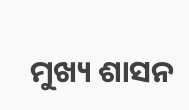ମୁଖ୍ୟ ଶାସନ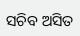ସଚିବ ଅସିତ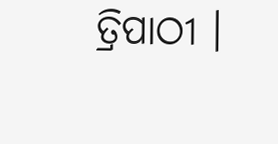ତ୍ରିପାଠୀ ।